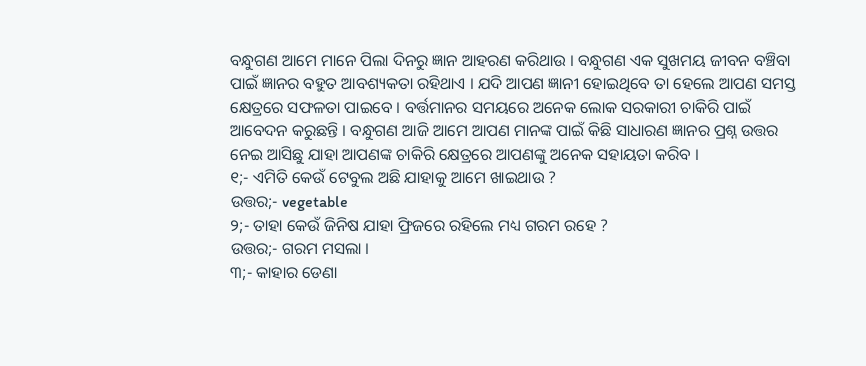ବନ୍ଧୁଗଣ ଆମେ ମାନେ ପିଲା ଦିନରୁ ଜ୍ଞାନ ଆହରଣ କରିଥାଉ । ବନ୍ଧୁଗଣ ଏକ ସୁଖମୟ ଜୀବନ ବଞ୍ଚିବା ପାଇଁ ଜ୍ଞାନର ବହୁତ ଆବଶ୍ୟକତା ରହିଥାଏ । ଯଦି ଆପଣ ଜ୍ଞାନୀ ହୋଇଥିବେ ତା ହେଲେ ଆପଣ ସମସ୍ତ କ୍ଷେତ୍ରରେ ସଫଳତା ପାଇବେ । ବର୍ତ୍ତମାନର ସମୟରେ ଅନେକ ଲୋକ ସରକାରୀ ଚାକିରି ପାଇଁ ଆବେଦନ କରୁଛନ୍ତି । ବନ୍ଧୁଗଣ ଆଜି ଆମେ ଆପଣ ମାନଙ୍କ ପାଇଁ କିଛି ସାଧାରଣ ଜ୍ଞାନର ପ୍ରଶ୍ନ ଉତ୍ତର ନେଇ ଆସିଛୁ ଯାହା ଆପଣଙ୍କ ଚାକିରି କ୍ଷେତ୍ରରେ ଆପଣଙ୍କୁ ଅନେକ ସହାୟତା କରିବ ।
୧;- ଏମିତି କେଉଁ ଟେବୁଲ ଅଛି ଯାହାକୁ ଆମେ ଖାଇଥାଉ ?
ଉତ୍ତର;- vegetable
୨;- ତାହା କେଉଁ ଜିନିଷ ଯାହା ଫ୍ରିଜରେ ରହିଲେ ମଧ୍ୟ ଗରମ ରହେ ?
ଉତ୍ତର;- ଗରମ ମସଲା ।
୩;- କାହାର ଡେଣା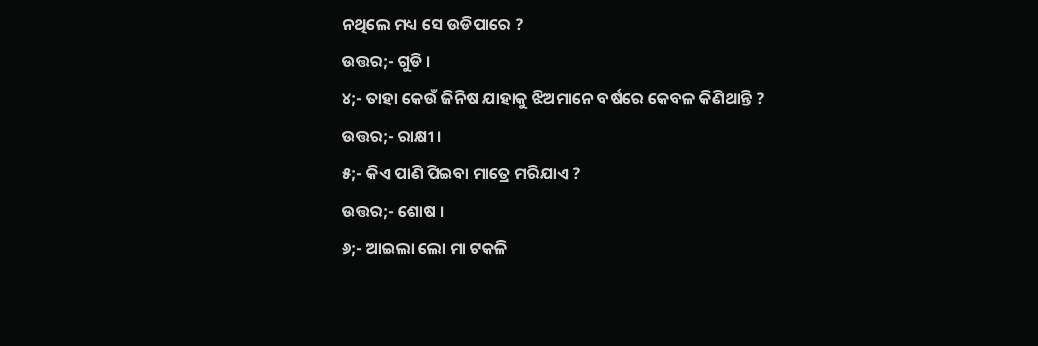ନଥିଲେ ମଧ୍ୟ ସେ ଉଡିପାରେ ?
ଉତ୍ତର;- ଗୁଡି ।
୪;- ତାହା କେଉଁ ଜିନିଷ ଯାହାକୁ ଝିଅମାନେ ବର୍ଷରେ କେବଳ କିଣିଥାନ୍ତି ?
ଉତ୍ତର;- ରାକ୍ଷୀ ।
୫;- କିଏ ପାଣି ପିଇବା ମାତ୍ରେ ମରିଯାଏ ?
ଉତ୍ତର;- ଶୋଷ ।
୬;- ଆଇଲା ଲୋ ମା ଟକଳି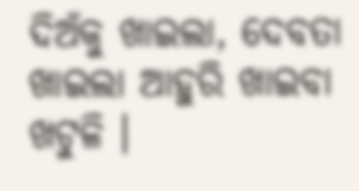ଦିଅଁକୁ ଖାଇଲା, ଦେବତା ଖାଇଲା ଆହୁରି ଖାଇବା ଖଟୁଳି ।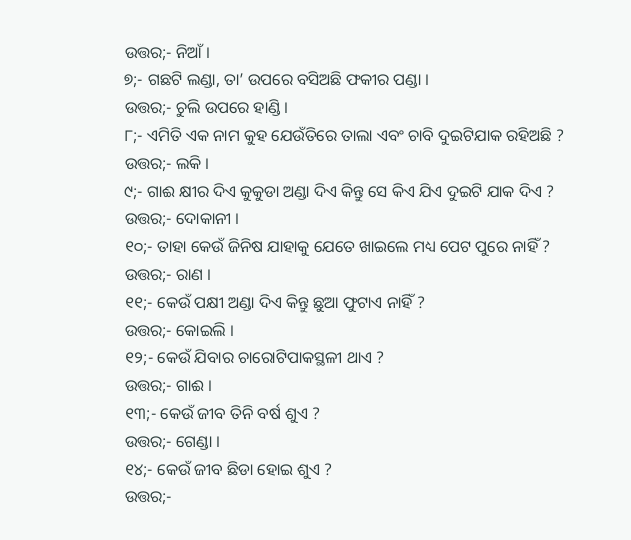ଉତ୍ତର;- ନିଆଁ ।
୭;- ଗଛଟି ଲଣ୍ଡା, ତା’ ଉପରେ ବସିଅଛି ଫକୀର ପଣ୍ଡା ।
ଉତ୍ତର;- ଚୁଲି ଉପରେ ହାଣ୍ଡି ।
୮;- ଏମିତି ଏକ ନାମ କୁହ ଯେଉଁତିରେ ତାଲା ଏବଂ ଚାବି ଦୁଇଟିଯାକ ରହିଅଛି ?
ଉତ୍ତର;- ଲକି ।
୯;- ଗାଈ କ୍ଷୀର ଦିଏ କୁକୁଡା ଅଣ୍ଡା ଦିଏ କିନ୍ତୁ ସେ କିଏ ଯିଏ ଦୁଇଟି ଯାକ ଦିଏ ?
ଉତ୍ତର;- ଦୋକାନୀ ।
୧୦;- ତାହା କେଉଁ ଜିନିଷ ଯାହାକୁ ଯେତେ ଖାଇଲେ ମଧ୍ୟ ପେଟ ପୁରେ ନାହିଁ ?
ଉତ୍ତର;- ରାଣ ।
୧୧;- କେଉଁ ପକ୍ଷୀ ଅଣ୍ଡା ଦିଏ କିନ୍ତୁ ଛୁଆ ଫୁଟାଏ ନାହିଁ ?
ଉତ୍ତର;- କୋଇଲି ।
୧୨;- କେଉଁ ଯିବାର ଚାରୋଟିପାକସ୍ଥଳୀ ଥାଏ ?
ଉତ୍ତର;- ଗାଈ ।
୧୩;- କେଉଁ ଜୀବ ତିନି ବର୍ଷ ଶୁଏ ?
ଉତ୍ତର;- ଗେଣ୍ଡା ।
୧୪;- କେଉଁ ଜୀବ ଛିଡା ହୋଇ ଶୁଏ ?
ଉତ୍ତର;-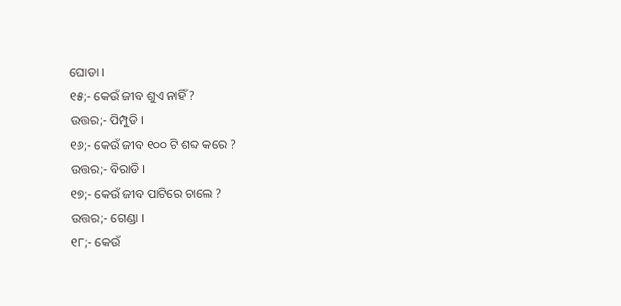ଘୋଡା ।
୧୫;- କେଉଁ ଜୀବ ଶୁଏ ନାହିଁ ?
ଉତ୍ତର;- ପିମ୍ପୁଡି ।
୧୬;- କେଉଁ ଜୀବ ୧୦୦ ଟି ଶବ୍ଦ କରେ ?
ଉତ୍ତର;- ବିରାଡି ।
୧୭;- କେଉଁ ଜୀବ ପାଟିରେ ଚାଲେ ?
ଉତ୍ତର;- ଗେଣ୍ଡା ।
୧୮;- କେଉଁ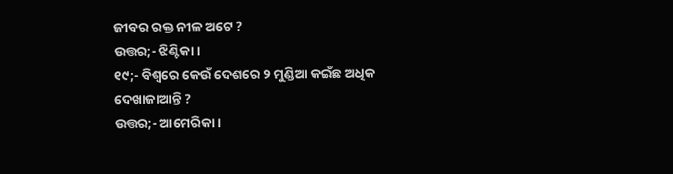ଜୀବର ରକ୍ତ ନୀଳ ଅଟେ ?
ଉତ୍ତର;- ଝିଣ୍ଟିକା ।
୧୯;- ବିଶ୍ବରେ କେଉଁ ଦେଶରେ ୨ ମୁଣ୍ଡିଆ କଇଁଛ ଅଧିକ ଦେଖାଜାଆନ୍ତି ?
ଉତ୍ତର;- ଆମେରିକା ।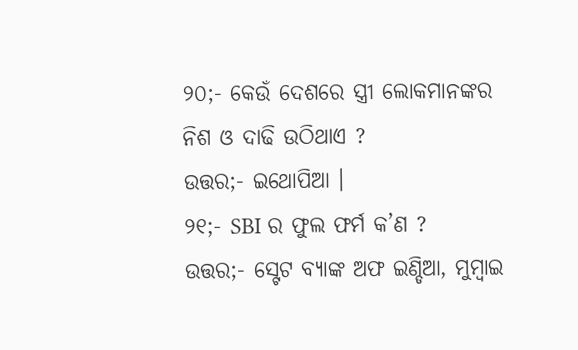୨୦;- କେଉଁ ଦେଶରେ ସ୍ତ୍ରୀ ଲୋକମାନଙ୍କର ନିଶ ଓ ଦାଢି ଉଠିଥାଏ ?
ଉତ୍ତର;- ଇଥୋପିଆ ।
୨୧;- SBI ର ଫୁଲ ଫର୍ମ କ’ଣ ?
ଉତ୍ତର;- ସ୍ଟେଟ ବ୍ୟାଙ୍କ ଅଫ ଇଣ୍ଡିଆ, ମୁମ୍ବାଇ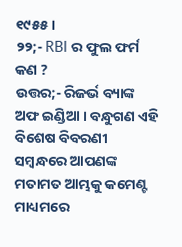୧୯୫୫ ।
୨୨;- RBI ର ଫୁଲ ଫର୍ମ କଣ ?
ଉତ୍ତର;- ରିଜର୍ଭ ବ୍ୟାଙ୍କ ଅଫ ଇଣ୍ଡିଆ । ବନ୍ଧୁଗଣ ଏହି ବିଶେଷ ବିବରଣୀ ସମ୍ବନ୍ଧରେ ଆପଣଙ୍କ ମତାମତ ଆମ୍ଭକୁ କମେଣ୍ଟ ମାଧ୍ୟମରେ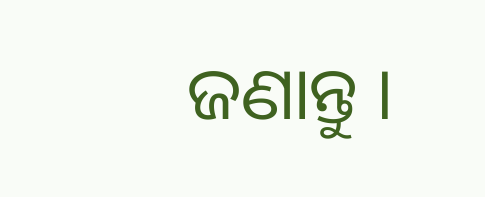ଜଣାନ୍ତୁ ।